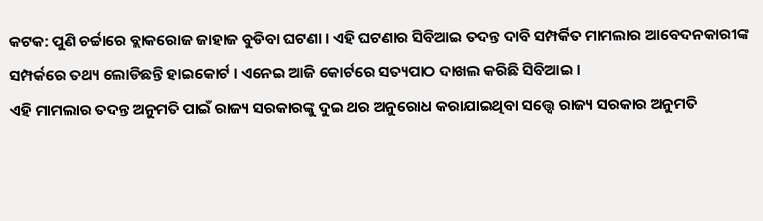କଟକ: ପୁଣି ଚର୍ଚ୍ଚାରେ ବ୍ଲାକରୋଜ ଜାହାଜ ବୁଡିବା ଘଟଣା । ଏହି ଘଟଣାର ସିବିଆଇ ତଦନ୍ତ ଦାବି ସମ୍ପର୍କିତ ମାମଲାର ଆବେଦନକାରୀଙ୍କ ସମ୍ପର୍କରେ ତଥ୍ୟ ଲୋଡିଛନ୍ତି ହାଇକୋର୍ଟ । ଏନେଇ ଆଜି କୋର୍ଟରେ ସତ୍ୟପାଠ ଦାଖଲ କରିଛି ସିବିଆଇ ।
ଏହି ମାମଲାର ତଦନ୍ତ ଅନୁମତି ପାଇଁ ରାଜ୍ୟ ସରକାରଙ୍କୁ ଦୁଇ ଥର ଅନୁରୋଧ କରାଯାଇଥିବା ସତ୍ତ୍ୱେ ରାଜ୍ୟ ସରକାର ଅନୁମତି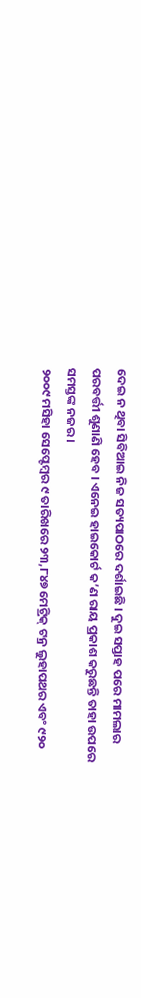ଦେଇ ନ ଥିବା ସିବିଆଇ ନିଜ ସତ୍ୟପାଠରେ ଦର୍ଶାଇଛି । ଦୁଇ ସପ୍ତାହ ପରେ ମାମଲାର ପରବର୍ତ୍ତୀ ଶୁଣାଣି ହେବ । ଏନେଇ ହାଇକୋର୍ଟ କ’ଣ ରାୟ ପ୍ରକାଶ କରୁଛନ୍ତି ତାହା ଉପରେ ସମସ୍ତଙ୍କ ନଜର ।
୨୦୦୯ ମସିହା ସେପ୍ଟେମ୍ବର ୯ ତାରିଖରେ ୨୩,୮୪୭ ମେଟ୍ରିକ୍ ଟନ୍ର ଲୁହାପଥର ଏବଂ ୯୨୦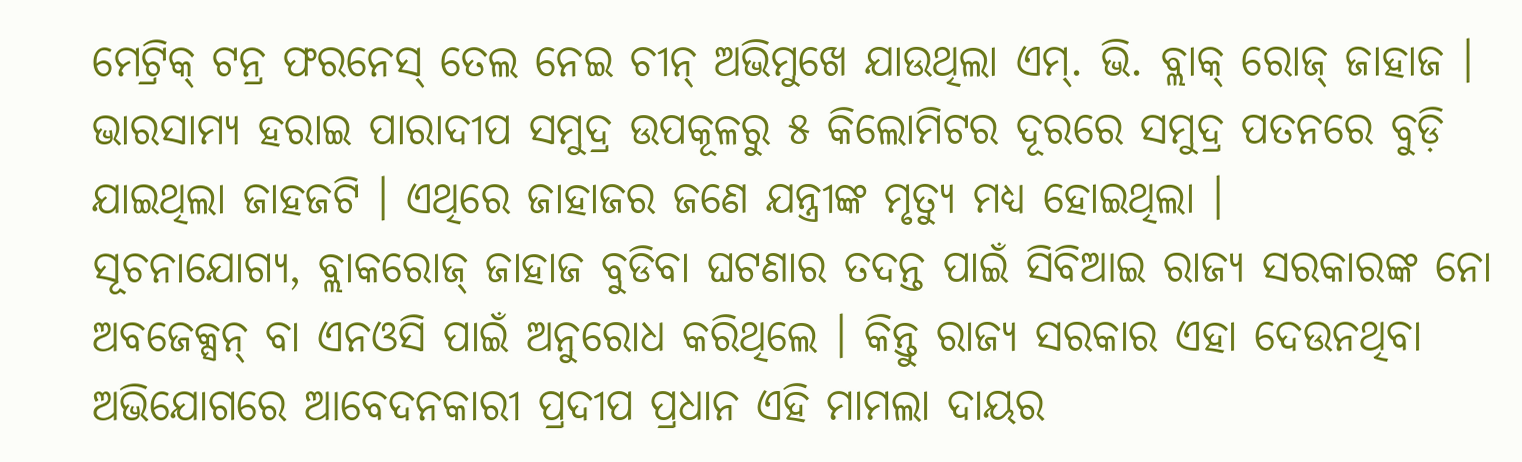ମେଟ୍ରିକ୍ ଟନ୍ର ଫରନେସ୍ ତେଲ ନେଇ ଚୀନ୍ ଅଭିମୁଖେ ଯାଉଥିଲା ଏମ୍. ଭି. ବ୍ଲାକ୍ ରୋଜ୍ ଜାହାଜ । ଭାରସାମ୍ୟ ହରାଇ ପାରାଦୀପ ସମୁଦ୍ର ଉପକୂଳରୁ ୫ କିଲୋମିଟର ଦୂରରେ ସମୁଦ୍ର ପତନରେ ବୁଡ଼ି ଯାଇଥିଲା ଜାହଜଟି । ଏଥିରେ ଜାହାଜର ଜଣେ ଯନ୍ତ୍ରୀଙ୍କ ମୃତ୍ୟୁ ମଧ୍ୟ ହୋଇଥିଲା ।
ସୂଚନାଯୋଗ୍ୟ, ବ୍ଲାକରୋଜ୍ ଜାହାଜ ବୁଡିବା ଘଟଣାର ତଦନ୍ତ ପାଇଁ ସିବିଆଇ ରାଜ୍ୟ ସରକାରଙ୍କ ନୋ ଅବଜେକ୍ସନ୍ ବା ଏନଓସି ପାଇଁ ଅନୁରୋଧ କରିଥିଲେ । କିନ୍ତୁ ରାଜ୍ୟ ସରକାର ଏହା ଦେଉନଥିବା ଅଭିଯୋଗରେ ଆବେଦନକାରୀ ପ୍ରଦୀପ ପ୍ରଧାନ ଏହି ମାମଲା ଦାୟର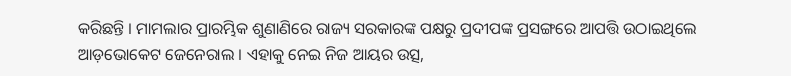କରିଛନ୍ତି । ମାମଲାର ପ୍ରାରମ୍ଭିକ ଶୁଣାଣିରେ ରାଜ୍ୟ ସରକାରଙ୍କ ପକ୍ଷରୁ ପ୍ରଦୀପଙ୍କ ପ୍ରସଙ୍ଗରେ ଆପତ୍ତି ଉଠାଇଥିଲେ ଆଡ଼ଭୋକେଟ ଜେନେରାଲ । ଏହାକୁ ନେଇ ନିଜ ଆୟର ଉତ୍ସ,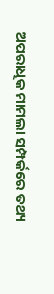ଅପରାଧିକ ମାମଲା ସମ୍ପର୍କରେ ତଥ୍ୟ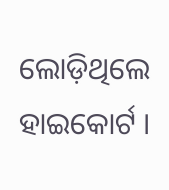ଲୋଡ଼ିଥିଲେ ହାଇକୋର୍ଟ ।